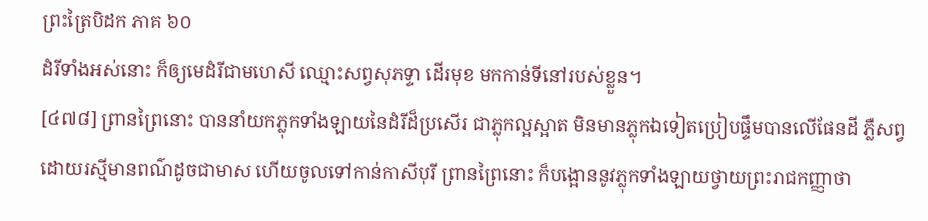ព្រះត្រៃបិដក ភាគ ៦០
ដំរីទាំងអស់នោះ ក៏ឲ្យមេដំរីជាមហេសី ឈ្មោះសព្វសុភទ្ទា ដើរមុខ មកកាន់ទីនៅរបស់ខ្លួន។
[៤៧៨] ព្រានព្រៃនោះ បាននាំយកភ្លុកទាំងឡាយនៃដំរីដ៏ប្រសើរ ជាភ្លុកល្អស្អាត មិនមានភ្លុកឯទៀតប្រៀបផ្ទឹមបានលើផែនដី ភ្លឺសព្វដោយរស្មីមានពណ៌ដូចជាមាស ហើយចូលទៅកាន់កាសីបុរី ព្រានព្រៃនោះ ក៏បង្អោននូវភ្លុកទាំងឡាយថ្វាយព្រះរាជកញ្ញាថា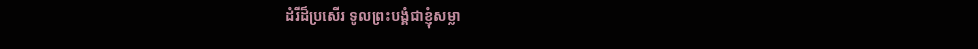ដំរីដ៏ប្រសើរ ទូលព្រះបង្គំជាខ្ញុំសម្លា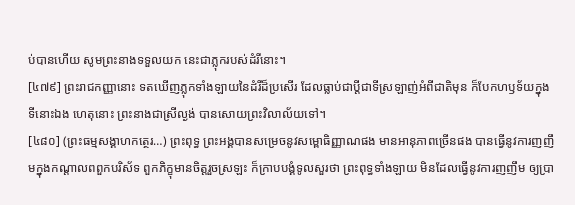ប់បានហើយ សូមព្រះនាងទទួលយក នេះជាភ្លុករបស់ដំរីនោះ។
[៤៧៩] ព្រះរាជកញ្ញានោះ ទតឃើញភ្លុកទាំងឡាយនៃដំរីដ៏ប្រសើរ ដែលធ្លាប់ជាប្តីជាទីស្រឡាញ់អំពីជាតិមុន ក៏បែកហឫទ័យក្នុងទីនោះឯង ហេតុនោះ ព្រះនាងជាស្រីល្ងង់ បានសោយព្រះវិលាល័យទៅ។
[៤៨០] (ព្រះធម្មសង្គាហកត្ថេរ…) ព្រះពុទ្ធ ព្រះអង្គបានសម្រេចនូវសម្ពោធិញ្ញាណផង មានអានុភាពច្រើនផង បានធ្វើនូវការញញឹមក្នុងកណ្តាលពពួកបរិស័ទ ពួកភិក្ខុមានចិត្តរួចស្រឡះ ក៏ក្រាបបង្គំទូលសួរថា ព្រះពុទ្ធទាំងឡាយ មិនដែលធ្វើនូវការញញឹម ឲ្យប្រា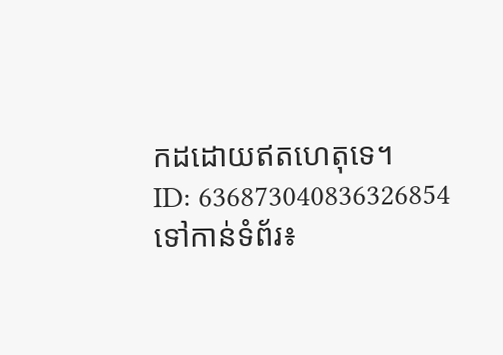កដដោយឥតហេតុទេ។
ID: 636873040836326854
ទៅកាន់ទំព័រ៖